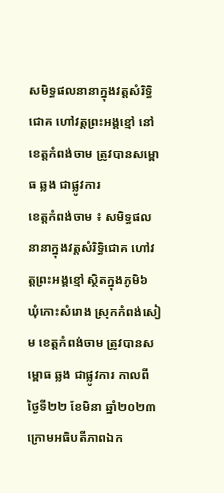សមិទ្ធផលនានាក្នុងវត្តសំរិទ្ធិជោគ ហៅវត្តព្រះអង្គខ្មៅ នៅខេត្តកំពង់ចាម ត្រូវបានសម្ពោធ ឆ្លង ជាផ្លូវការ
ខេត្តកំពង់ចាម ៖ សមិទ្ធផលនានាក្នុងវត្តសំរិទ្ធិជោគ ហៅវត្តព្រះអង្គខ្មៅ ស្ថិតក្នុងភូមិ៦ ឃុំកោះសំរោង ស្រុកកំពង់សៀម ខេត្តកំពង់ចាម ត្រូវបានសម្ពោធ ឆ្លង ជាផ្លូវការ កាលពីថ្ងៃទី២២ ខែមិនា ឆ្នាំ២០២៣ ក្រោមអធិបតីភាពឯក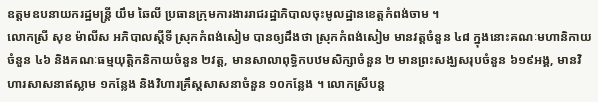ឧត្តមឧបនាយករដ្ឋមន្ត្រី យឹម ឆៃលី ប្រធានក្រុមការងាររាជរដ្ឋាភិបាលចុះមូលដ្ឋានខេត្តកំពង់ចាម ។
លោកស្រី សុខ ម៉ាលីស អភិបាលស្តីទី ស្រុកកំពង់សៀម បានឲ្យដឹងថា ស្រុកកំពង់សៀម មានវត្តចំនួន ៤៨ ក្នុងនោះគណៈមហានិកាយចំនួន ៤៦ និងគណៈធម្មយុត្តិកនិកាយចំនួន ២វត្ត, មានសាលាពុទ្ធិកបឋមសិក្សាចំនួន ២ មានព្រះសង្ឃសរុបចំនួន ៦១៩អង្គ, មានវិហារសាសនាឥស្លាម ១កន្លែង និងវិហារគ្រឹស្តសាសនាចំនួន ១០កន្លែង ។ លោកស្រីបន្ត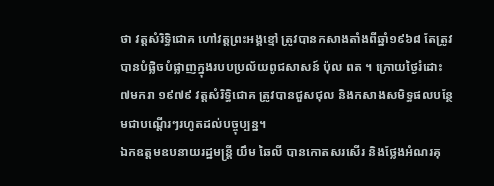ថា វត្តសំរិទ្ធិជោគ ហៅវត្តព្រះអង្គខ្មៅ ត្រូវបានកសាងតាំងពីឆ្នាំ១៩៦៨ តែត្រូវបានបំផ្លិចបំផ្លាញក្នុងរបបប្រល័យពូជសាសន៍ ប៉ុល ពត ។ ក្រោយថ្ងៃរំដោះ ៧មករា ១៩៧៩ វត្តសំរិទ្ធិជោគ ត្រូវបានជួសជុល និងកសាងសមិទ្ធផលបន្ថែមជាបណ្តើរៗរហូតដល់បច្ចុប្បន្ន។
ឯកឧត្តមឧបនាយរដ្ឋមន្ត្រី យឹម ឆៃលី បានកោតសរសើរ និងថ្លែងអំណរគុ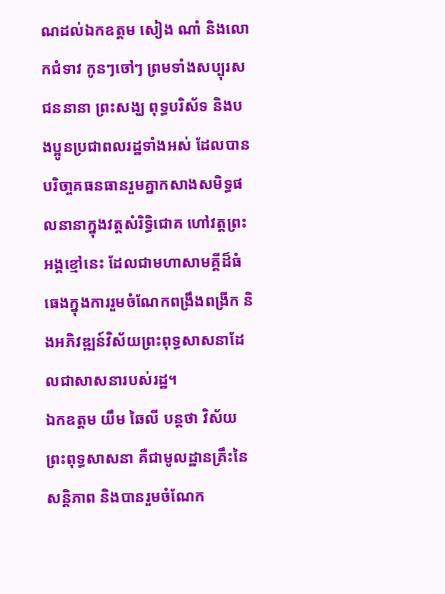ណដល់ឯកឧត្តម សៀង ណាំ និងលោកជំទាវ កូនៗចៅៗ ព្រមទាំងសប្បុរសជននានា ព្រះសង្ឃ ពុទ្ធបរិស័ទ និងបងប្អូនប្រជាពលរដ្ឋទាំងអស់ ដែលបានបរិចា្ចគធនធានរួមគ្នាកសាងសមិទ្ធផលនានាក្នុងវត្តសំរិទ្ធិជោគ ហៅវត្តព្រះអង្គខ្មៅនេះ ដែលជាមហាសាមគ្គីដ៏ធំធេងក្នុងការរួមចំណែកពង្រឹងពង្រីក និងអភិវឌ្ឍន៍វិស័យព្រះពុទ្ធសាសនាដែលជាសាសនារបស់រដ្ឋ។
ឯកឧត្តម យឹម ឆៃលី បន្តថា វិស័យព្រះពុទ្ធសាសនា គឺជាមូលដ្ឋានគ្រឹះនៃសន្តិភាព និងបានរួមចំណែក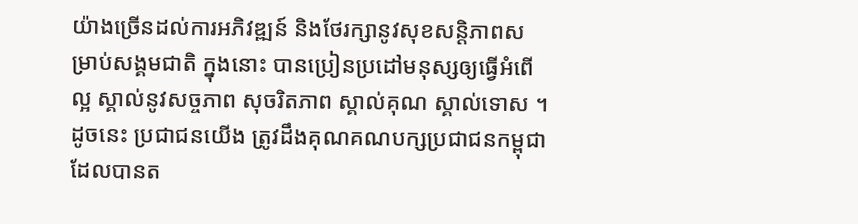យ៉ាងច្រើនដល់ការអភិវឌ្ឍន៍ និងថែរក្សានូវសុខសន្តិភាពសម្រាប់សង្គមជាតិ ក្នុងនោះ បានប្រៀនប្រដៅមនុស្សឲ្យធ្វើអំពើល្អ ស្គាល់នូវសច្ចភាព សុចរិតភាព ស្គាល់គុណ ស្គាល់ទោស ។ ដូចនេះ ប្រជាជនយើង ត្រូវដឹងគុណគណបក្សប្រជាជនកម្ពុជា ដែលបានត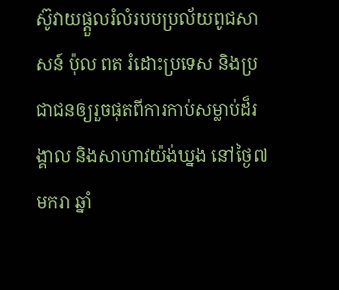ស៊ូវាយផ្តួលរំលំរបបប្រល័យពូជសាសន៍ ប៉ុល ពត រំដោះប្រទេស និងប្រជាជនឲ្យរួចផុតពីការកាប់សម្លាប់ដ៏រង្គាល និងសាហាវយ៉ង់ឃ្នង នៅថ្ងៃ៧ មករា ឆ្នាំ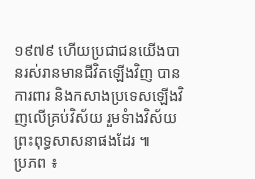១៩៧៩ ហើយប្រជាជនយើងបានរស់រានមានជីវិតឡើងវិញ បានការពារ និងកសាងប្រទេសឡើងវិញលើគ្រប់វិស័យ រួមទំាងវិស័យព្រះពុទ្ធសាសនាផងដែរ ៕
ប្រភព ៖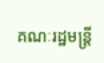គណៈរដ្ឋមន្ត្រី